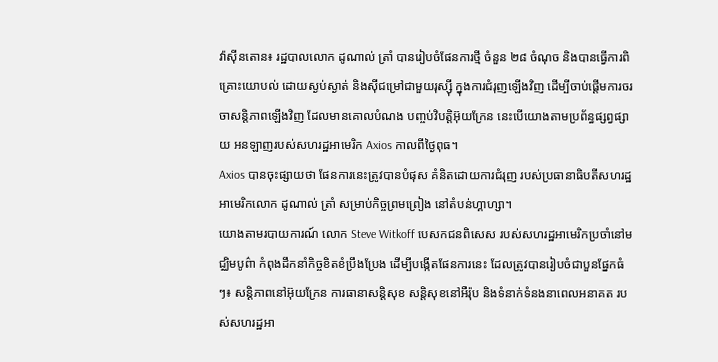វ៉ាស៊ីនតោន៖ រដ្ឋបាលលោក ដូណាល់ ត្រាំ បានរៀបចំផែនការថ្មី ចំនួន ២៨ ចំណុច និងបានធ្វើការពិគ្រោះយោបល់ ដោយស្ងប់ស្ងាត់ និងស៊ីជម្រៅជាមួយរុស្ស៊ី ក្នុងការជំរុញឡើងវិញ ដើម្បីចាប់ផ្តើមការចរចាសន្តិភាពឡើងវិញ ដែលមានគោលបំណង បញ្ចប់វិបត្តិអ៊ុយក្រែន នេះបើយោងតាមប្រព័ន្ធផ្សព្វផ្សាយ អនឡាញរបស់សហរដ្ឋអាមេរិក Axios កាលពីថ្ងៃពុធ។
Axios បានចុះផ្សាយថា ផែនការនេះត្រូវបានបំផុស គំនិតដោយការជំរុញ របស់ប្រធានាធិបតីសហរដ្ឋអាមេរិកលោក ដូណាល់ ត្រាំ សម្រាប់កិច្ចព្រមព្រៀង នៅតំបន់ហ្គាហ្សា។
យោងតាមរបាយការណ៍ លោក Steve Witkoff បេសកជនពិសេស របស់សហរដ្ឋអាមេរិកប្រចាំនៅមជ្ឈិមបូព៌ា កំពុងដឹកនាំកិច្ចខិតខំប្រឹងប្រែង ដើម្បីបង្កើតផែនការនេះ ដែលត្រូវបានរៀបចំជាបួនផ្នែកធំៗ៖ សន្តិភាពនៅអ៊ុយក្រែន ការធានាសន្តិសុខ សន្តិសុខនៅអឺរ៉ុប និងទំនាក់ទំនងនាពេលអនាគត របស់សហរដ្ឋអា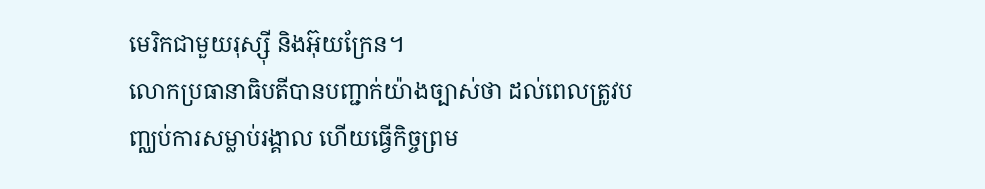មេរិកជាមួយរុស្ស៊ី និងអ៊ុយក្រែន។
លោកប្រធានាធិបតីបានបញ្ជាក់យ៉ាងច្បាស់ថា ដល់ពេលត្រូវបញ្ឈប់ការសម្លាប់រង្គាល ហើយធ្វើកិច្ចព្រម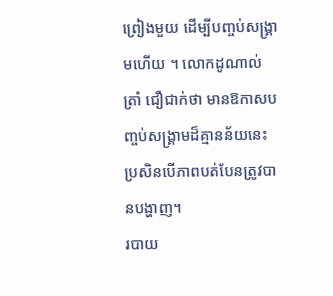ព្រៀងមួយ ដើម្បីបញ្ចប់សង្គ្រាមហើយ ។ លោកដូណាល់ ត្រាំ ជឿជាក់ថា មានឱកាសបញ្ចប់សង្គ្រាមដ៏គ្មានន័យនេះ ប្រសិនបើភាពបត់បែនត្រូវបានបង្ហាញ។
របាយ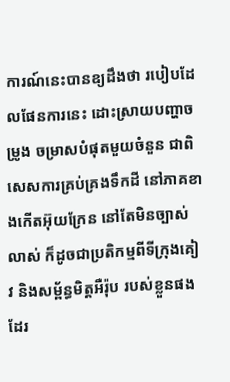ការណ៍នេះបានឧ្យដឹងថា របៀបដែលផែនការនេះ ដោះស្រាយបញ្ហាចម្រូង ចម្រាសបំផុតមួយចំនួន ជាពិសេសការគ្រប់គ្រងទឹកដី នៅភាគខាងកើតអ៊ុយក្រែន នៅតែមិនច្បាស់លាស់ ក៏ដូចជាប្រតិកម្មពីទីក្រុងគៀវ និងសម្ព័ន្ធមិត្តអឺរ៉ុប របស់ខ្លួនផងដែរ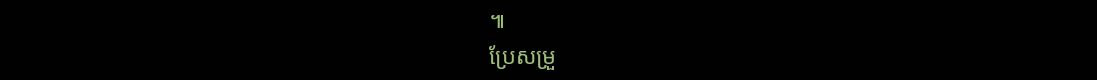៕
ប្រែសម្រួ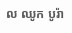ល ឈូក បូរ៉ា